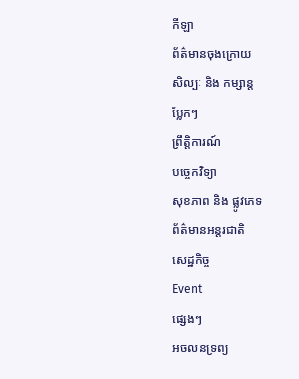កីឡា
ព័ត៌មានចុងក្រោយ
សិល្បៈ និង កម្សាន្ត
ប្លែកៗ
ព្រឹត្តិការណ៍
បច្ចេកវិទ្យា
សុខភាព និង ផ្លូវភេទ
ព័ត៌មានអន្តរជាតិ
សេដ្ឋកិច្ច
Event
ផ្សេងៗ
អចលនទ្រព្យ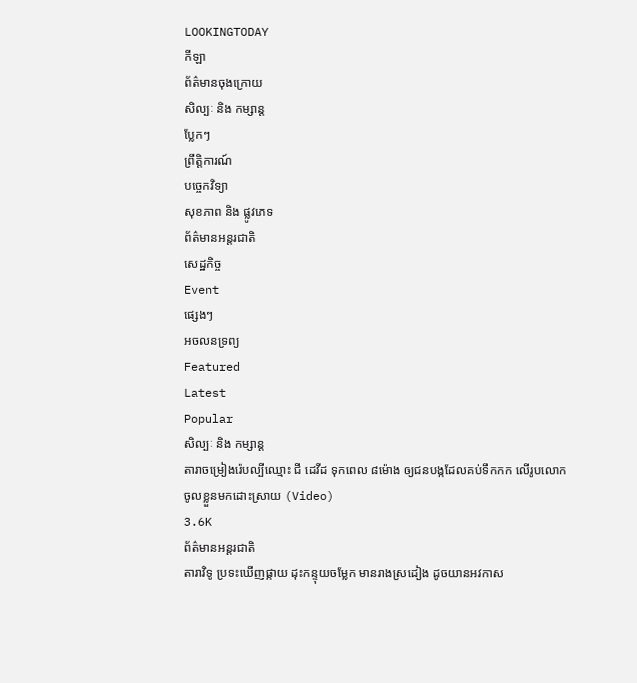LOOKINGTODAY
កីឡា
ព័ត៌មានចុងក្រោយ
សិល្បៈ និង កម្សាន្ត
ប្លែកៗ
ព្រឹត្តិការណ៍
បច្ចេកវិទ្យា
សុខភាព និង ផ្លូវភេទ
ព័ត៌មានអន្តរជាតិ
សេដ្ឋកិច្ច
Event
ផ្សេងៗ
អចលនទ្រព្យ
Featured
Latest
Popular
សិល្បៈ និង កម្សាន្ត
តារាចម្រៀងរ៉េបល្បីឈ្មោះ ជី ដេវីដ ទុកពេល ៨ម៉ោង ឲ្យជនបង្កដែលគប់ទឹកកក លើរូបលោកចូលខ្លួនមកដោះស្រាយ (Video)
3.6K
ព័ត៌មានអន្តរជាតិ
តារាវិទូ ប្រទះឃើញផ្កាយ ដុះកន្ទុយចម្លែក មានរាងស្រដៀង ដូចយានអវកាស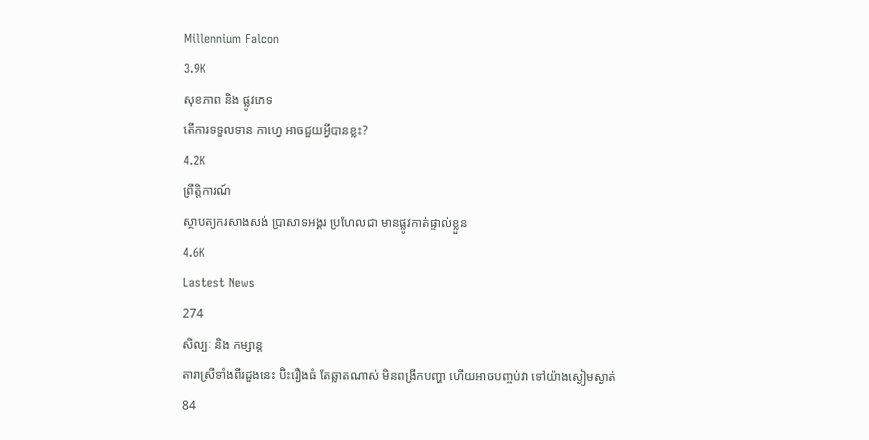Millennium Falcon
3.9K
សុខភាព និង ផ្លូវភេទ
តើការទទួលទាន កាហ្វេ អាចជួយអ្វីបានខ្លះ?
4.2K
ព្រឹត្តិការណ៍
ស្ថាបត្យករសាងសង់ ប្រាសាទអង្គរ ប្រហែលជា មានផ្លូវកាត់ផ្ទាល់ខ្លួន
4.6K
Lastest News
274
សិល្បៈ និង កម្សាន្ត
តារាស្រីទាំងពីរដួងនេះ ប៊ិះរឿងធំ តែឆ្លាតណាស់ មិនពង្រីកបញ្ហា ហើយអាចបញ្ចប់វា ទៅយ៉ាងស្ងៀមស្ងាត់
84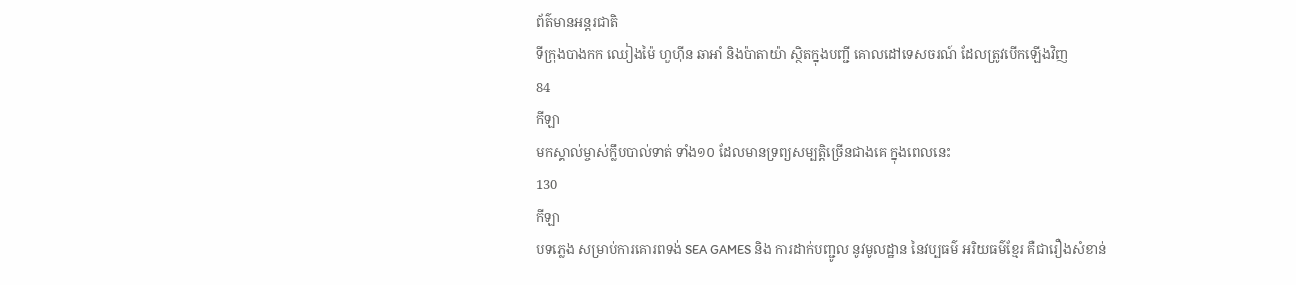ព័ត៌មានអន្តរជាតិ
ទីក្រុងបាងកក ឈៀងម៉ៃ ហួហ៊ីន ឆាអាំ និងប៉ាតាយ៉ា ស្ថិតក្នុងបញ្ជី គោលដៅទេសចរណ៍ ដែលត្រូវបើកឡើងវិញ
84
កីឡា
មកស្គាល់ម្ចាស់ក្លឹបបាល់ទាត់ ទាំង១០ ដែលមានទ្រព្យសម្បត្តិច្រើនជាងគេ ក្នុងពេលនេះ
130
កីឡា
បទភ្លេង សម្រាប់ការគោរពទង់ SEA GAMES និង ការដាក់បញ្ជូល នូវមូលដ្ឋាន នៃវប្បធម៌ អរិយធម៌ខ្មែរ គឺជារឿងសំខាន់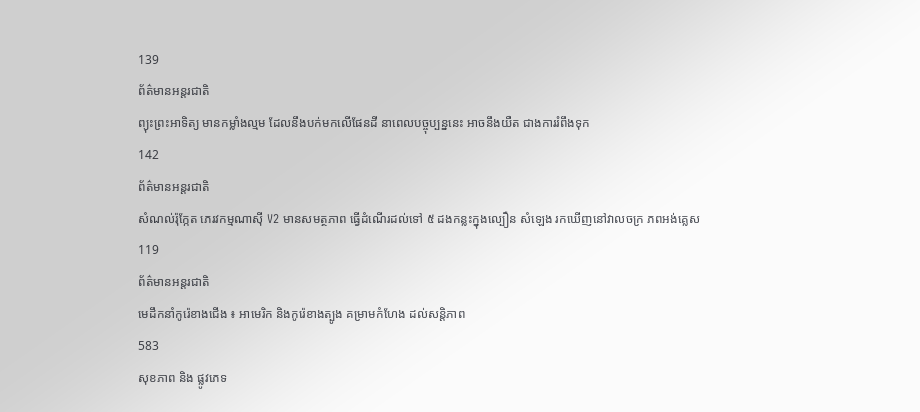139
ព័ត៌មានអន្តរជាតិ
ព្យុះព្រះអាទិត្យ មានកម្លាំងល្មម ដែលនឹងបក់មកលើផែនដី នាពេលបច្ចុប្បន្ននេះ អាចនឹងយឺត ជាងការរំពឹងទុក
142
ព័ត៌មានអន្តរជាតិ
សំណល់រ៉ុក្កែត ភេរវកម្មណាស៊ី V2 មានសមត្ថភាព ធ្វើដំណើរដល់ទៅ ៥ ដងកន្លះក្នុងល្បឿន សំឡេង រកឃើញនៅវាលចក្រ ភពអង់គ្លេស
119
ព័ត៌មានអន្តរជាតិ
មេដឹកនាំកូរ៉េខាងជើង ៖ អាមេរិក និងកូរ៉េខាងត្បូង គម្រាមកំហែង ដល់សន្តិភាព
583
សុខភាព និង ផ្លូវភេទ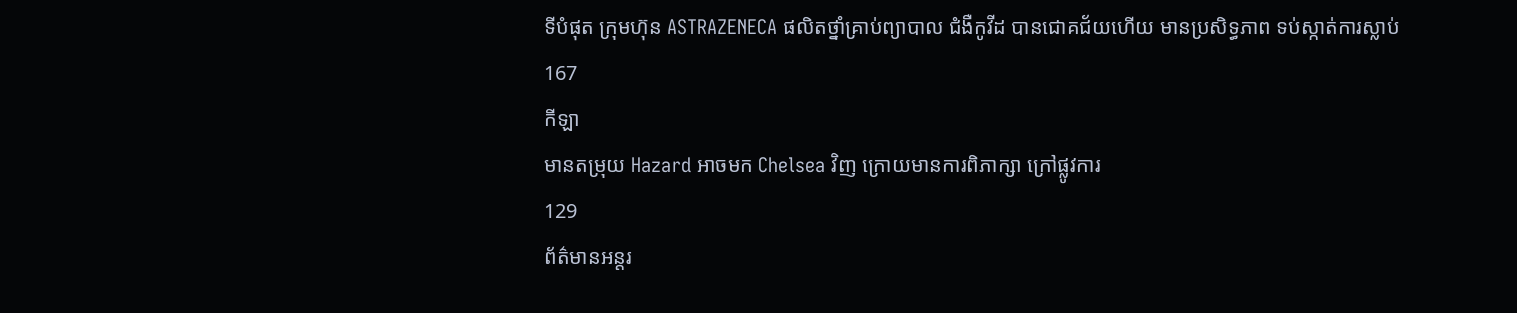ទីបំផុត ក្រុមហ៊ុន ASTRAZENECA ផលិតថ្នាំគ្រាប់ព្យាបាល ជំងឺកូវីដ បានជោគជ័យហើយ មានប្រសិទ្ធភាព ទប់ស្កាត់ការស្លាប់
167
កីឡា
មានតម្រុយ Hazard អាចមក Chelsea វិញ ក្រោយមានការពិភាក្សា ក្រៅផ្លូវការ
129
ព័ត៌មានអន្តរ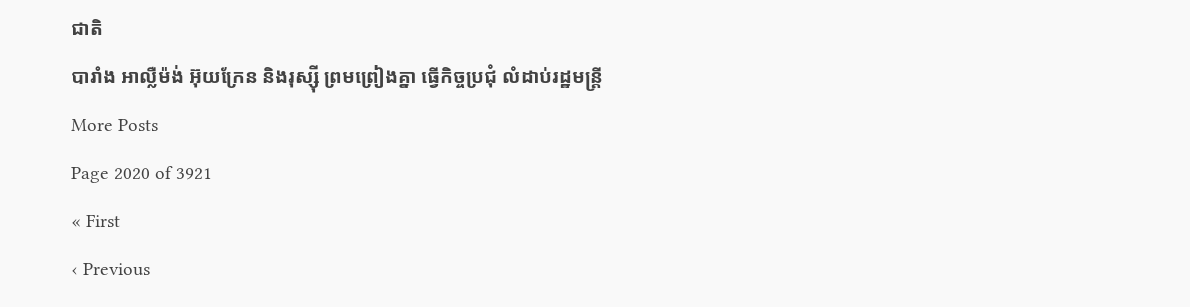ជាតិ
បារាំង អាល្លឺម៉ង់ អ៊ុយក្រែន និងរុស្ស៊ី ព្រមព្រៀងគ្នា ធ្វើកិច្ចប្រជុំ លំដាប់រដ្ឋមន្ត្រី
More Posts
Page 2020 of 3921
« First
‹ Previous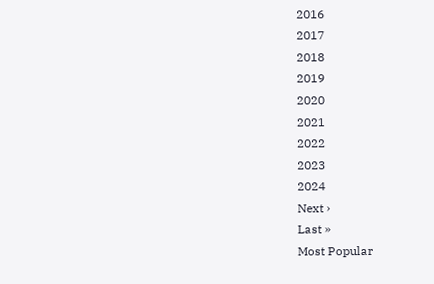2016
2017
2018
2019
2020
2021
2022
2023
2024
Next ›
Last »
Most Popular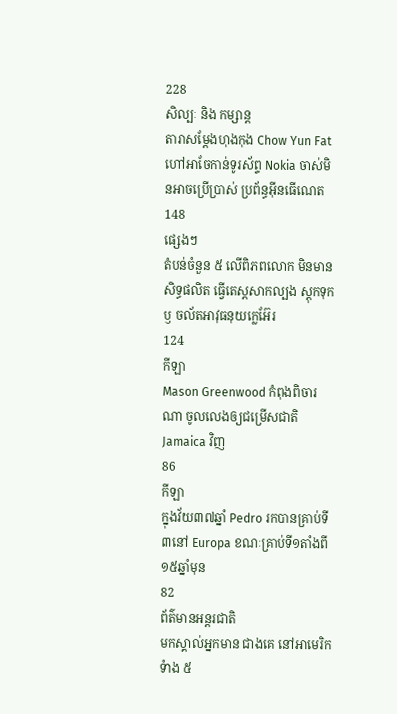228
សិល្បៈ និង កម្សាន្ត
តារាសម្តែងហុងកុង Chow Yun Fat ហៅអាចែកាន់ទូរស័ព្ទ Nokia ចាស់មិនអាចប្រើប្រាស់ ប្រព័ន្ធអ៊ីនធើណេត
148
ផ្សេងៗ
តំបន់ចំនួន ៥ លើពិភពលោក មិនមានសិទ្ធផលិត ធ្វើតេស្តសាកល្បង ស្តុកទុក ឫ ចល័តអាវុធនុយក្លេអ៊ែរ
124
កីឡា
Mason Greenwood កំពុងពិចារណា ចូលលេងឲ្យជម្រើសជាតិ Jamaica វិញ
86
កីឡា
ក្នុងវ័យ៣៧ឆ្នាំ Pedro រកបានគ្រាប់ទី៣នៅ Europa ខណៈគ្រាប់ទី១តាំងពី១៥ឆ្នាំមុន
82
ព័ត៌មានអន្តរជាតិ
មកស្គាល់អ្នកមាន ជាងគេ នៅអាមេរិកទំាង ៥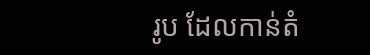រូប ដែលកាន់តំ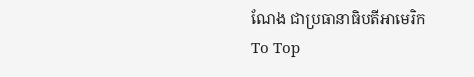ណែង ជាប្រធានាធិបតីអាមេរិក
To Top